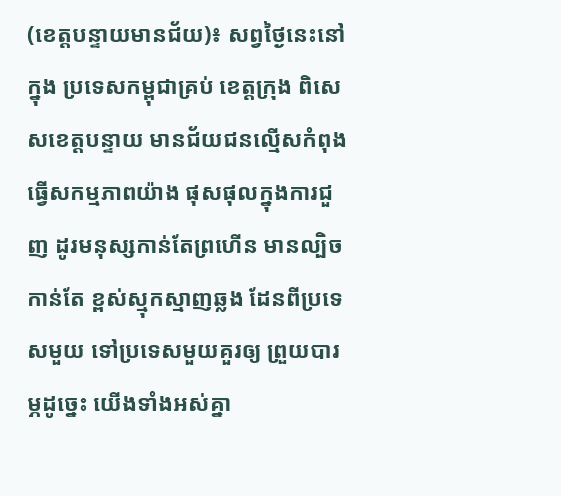(ខេត្តបន្ទាយមានជ័យ)៖ សព្វថ្ងៃនេះនៅក្នុង ប្រទេសកម្ពុជាគ្រប់ ខេត្តក្រុង ពិសេសខេត្តបន្ទាយ មានជ័យជនល្មើសកំពុង ធ្វើសកម្មភាពយ៉ាង ផុសផុលក្នុងការជួញ ដូរមនុស្សកាន់តែព្រហើន មានល្បិចកាន់តែ ខ្ពស់ស្មុកស្មាញឆ្លង ដែនពីប្រទេសមួយ ទៅប្រទេសមួយគួរឲ្យ ព្រួយបារម្ភដូច្នេះ យើងទាំងអស់គ្នា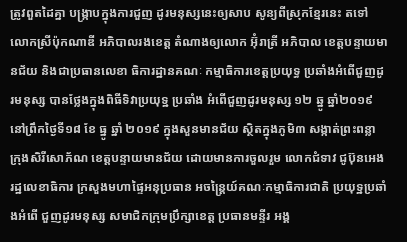ត្រូវពួតដៃគ្នា បង្ក្រាបក្នុងការជួញ ដូរមនុស្សនេះឲ្យសាប សូន្យពីស្រុកខ្មែរនេះ តទៅ លោកស្រីប៉ុកណាឌី អភិបាលរងខេត្ត តំណាងឲ្យលោក អ៊ុំរាត្រី អភិបាល ខេត្តបន្ទាយមានជ័យ និងជាប្រធានលេខា ធិការដ្ឋានគណៈ កម្មាធិការខេត្តប្រយុទ្ធ ប្រឆាំងអំពើជួញដូរមនុស្ស បានថ្លែងក្នុងពិធីទិវាប្រយុទ្ឋ ប្រឆាំង អំពើជួញដូរមនុស្ស ១២ ឆ្នូ ឆ្នាំ២០១៩ នៅព្រឹកថ្ងៃទី១៨ ខែ ធ្នូ ឆ្នាំ ២០១៩ ក្នុងសួនមានជ័យ ស្ថិតក្នុងភូមិ៣ សង្កាត់ព្រះពន្លា ក្រុងសិរីសោភ័ណ ខេត្តបន្ទាយមានជ័យ ដោយមានការចួលរួម លោកជំទាវ ជូប៊ុនអេង រដ្ឋលេខាធិការ ក្រសួងមហាផ្ទៃអនុប្រធាន អចន្ត្រៃយ៍គណៈកម្មាធិការជាតិ ប្រយុទ្ឋប្រឆាំងអំពើ ជួញដូរមនុស្ស សមាជិកក្រុមប្រឹក្សាខេត្ត ប្រធានមន្ទីរ អង្គ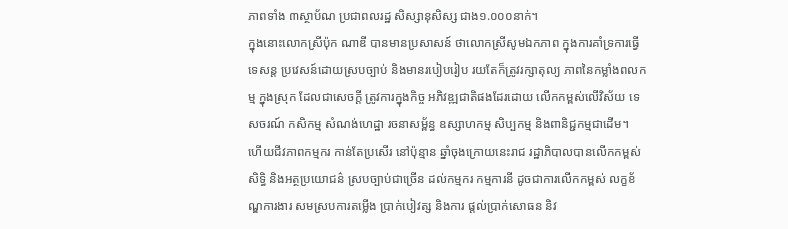ភាពទាំង ៣ស្ថាប័ណ ប្រជាពលរដ្ឋ សិស្សានុសិស្ស ជាង១.០០០នាក់។
ក្នុងនោះលោកស្រីប៉ុក ណាឌី បានមានប្រសាសន៍ ថាលោកស្រីសូមឯកភាព ក្នុងការគាំទ្រការធ្វើ ទេសន្ត ប្រវេសន៍ដោយស្របច្បាប់ និងមានរបៀបរៀប រយតែក៏ត្រូវរក្សាតុល្យ ភាពនៃកម្លាំងពលកម្ម ក្នុងស្រុក ដែលជាសេចក្ដី ត្រូវការក្នុងកិច្ច អភិវឌ្ឍជាតិផងដែរដោយ លើកកម្ពស់លើវិស័យ ទេសចរណ៍ កសិកម្ម សំណង់ហេដ្ឋា រចនាសម្ព័ន្ធ ឧស្សាហកម្ម សិប្បកម្ម និងពានិជ្ជកម្មជាដើម។
ហើយជីវភាពកម្មករ កាន់តែប្រសើរ នៅប៉ុន្មាន ឆ្នាំចុងក្រោយនេះរាជ រដ្ឋាភិបាលបានលើកកម្ពស់ សិទ្ធិ និងអត្ថប្រយោជន៌ ស្របច្បាប់ជាច្រើន ដល់កម្មករ កម្មការនី ដូចជាការលើកកម្ពស់ លក្ខខ័ណ្ឌការងារ សមស្របការតម្លើង ប្រាក់បៀវត្ស និងការ ផ្ដល់ប្រាក់សោធន និវ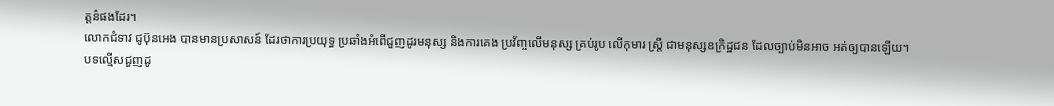ត្តន៌ផងដែរ។
លោកជំទាវ ជូប៊ុនអេង បានមានប្រសាសន៍ ដែរថាការប្រយុទ្ធ ប្រឆាំងអំពើជួញដូរមនុស្ស និងការគេង ប្រវ័ញ្ចលើមនុស្ស គ្រប់រូប លើកុមារ ស្ត្រី ជាមនុស្សឧក្រិដ្ឋជន ដែលច្បាប់មិនអាច អត់ឲ្យបានឡើយ។
បទល្មើសជួញដូ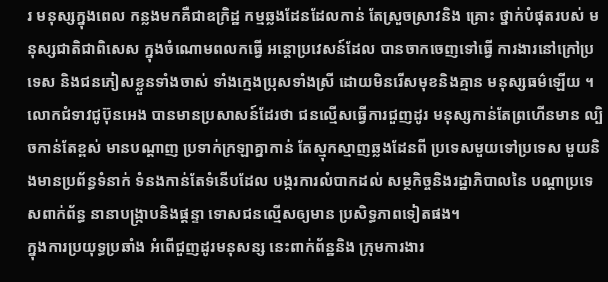រ មនុស្សក្នុងពេល កន្លងមកគឺជាឧក្រិដ្ឋ កម្មឆ្លងដែនដែលកាន់ តែស្រួចស្រាវនិង គ្រោះ ថ្នាក់បំផុតរបស់ មនុស្សជាតិជាពិសេស ក្នុងចំណោមពលកធ្វើ អន្តោប្រវេសន៍ដែល បានចាកចេញទៅធ្វើ ការងារនៅក្រៅប្រទេស និងជនភៀសខ្លួនទាំងចាស់ ទាំងក្មេងប្រុសទាំងស្រី ដោយមិនរើសមុខនិងគ្មាន មនុស្សធម៌ឡើយ ។
លោកជំទាវជូប៊ុនអេង បានមានប្រសាសន៍ដែរថា ជនល្មើសធ្វើការជួញដូរ មនុស្សកាន់តែព្រហើនមាន ល្បិចកាន់តែខ្ពស់ មានបណ្ដាញ ប្រទាក់ក្រឡាគ្នាកាន់ តែស្មុកស្មាញឆ្លងដែនពី ប្រទេសមួយទៅប្រទេស មួយនិងមានប្រព័ន្ធទំនាក់ ទំនងកាន់តែទំនើបដែល បង្ករការលំបាកដល់ សម្ថកិច្ចនិងរដ្ឋាភិបាលនៃ បណ្ដាប្រទេសពាក់ព័ន្ធ នានាបង្រ្កាបនិងផ្ដន្ទា ទោសជនល្មើសឲ្យមាន ប្រសិទ្ធភាពទៀតផង។
ក្នុងការប្រយុទ្ធប្រឆាំង អំពើជួញដូរមនុសន្ស នេះពាក់ព័ន្ឋនិង ក្រុមការងារ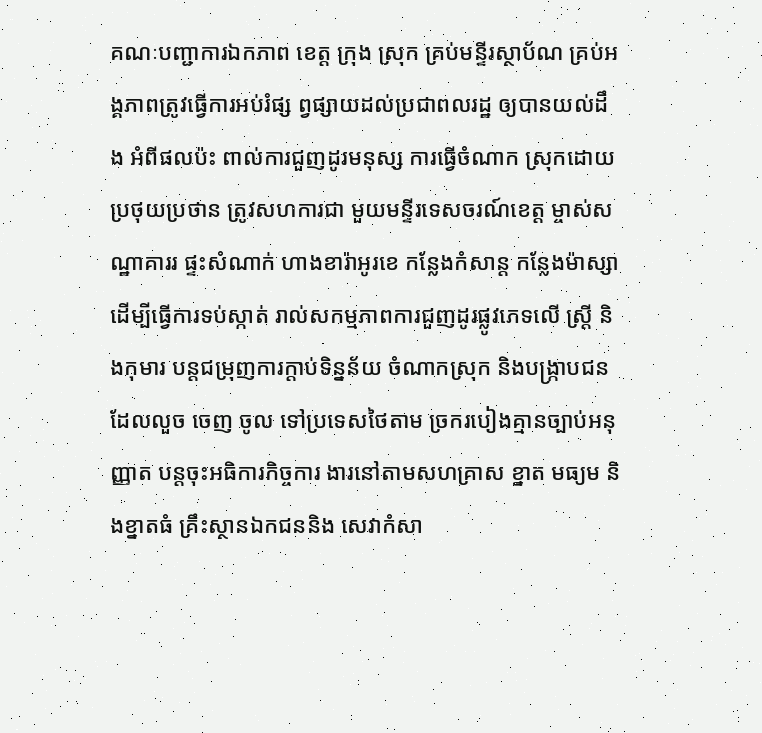គណៈបញ្ជាការឯកភាព ខេត្ត ក្រុង ស្រុក គ្រប់មន្ទីរស្ថាប័ណ គ្រប់អង្គភាពត្រូវធ្វើការអប់រំផ្ស ព្វផ្សាយដល់ប្រជាពលរដ្ឋ ឲ្យបានយល់ដឹង អំពីផលប៉ះ ពាល់ការជួញដូរមនុស្ស ការធ្វើចំណាក ស្រុកដោយប្រថុយប្រថាន ត្រូវសហការជា មួយមន្ទីរទេសចរណ៍ខេត្ត ម្ចាស់សណ្ឋាគាររ ផ្ទះសំណាក់ ហាងខារ៉ាអូរខេ កន្លែងកំសាន្ត កន្លែងម៉ាស្សា ដើម្បីធ្វើការទប់ស្កាត់ រាល់សកម្មភាពការជួញដូរផ្លូវភេទលើ ស្ត្រី និងកុមារ បន្តជម្រុញការក្តាប់ទិន្នន័យ ចំណាកស្រុក និងបង្ក្រាបជន ដែលលួច ចេញ ចូល ទៅប្រទេសថៃតាម ច្រករបៀងគ្មានច្បាប់អនុញ្ញាត បន្តចុះអធិការកិច្ចការ ងារនៅតាមសហគ្រាស ខ្នាត មធ្យម និងខ្នាតធំ គ្រឹះស្ថានឯកជននិង សេវាកំសា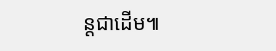ន្តជាដើម៕